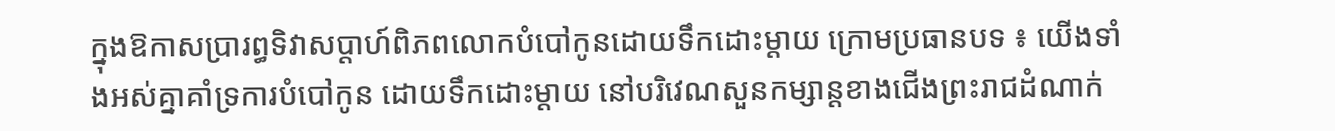ក្នុងឱកាសប្រារព្ធទិវាសប្តាហ៍ពិភពលោកបំបៅកូនដោយទឹកដោះម្តាយ ក្រោមប្រធានបទ ៖ យើងទាំងអស់គ្នាគាំទ្រការបំបៅកូន ដោយទឹកដោះម្តាយ នៅបរិវេណសួនកម្សាន្តខាងជើងព្រះរាជដំណាក់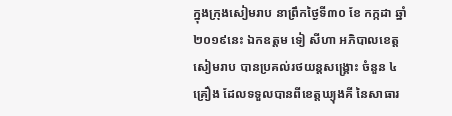ក្នុងក្រុងសៀមរាប នាព្រឹកថ្ងៃទី៣០ ខែ កក្កដា ឆ្នាំ២០១៩នេះ ឯកឧត្តម ទៀ សីហា អភិបាលខេត្តសៀមរាប បានប្រគល់រថយន្តសង្គ្រោះ ចំនួន ៤គ្រឿង ដែលទទួលបានពីខេត្តឃ្យុងគី នៃសាធារ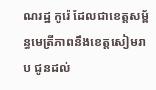ណរដ្ឋ កូរ៉េ ដែលជាខេត្តសម្ព័ន្ធមេត្រីភាពនឹងខេត្តសៀមរាប ជូនដល់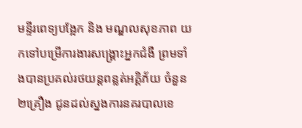មន្ទីរពេទ្យបង្អែក និង មណ្ឌលសុខភាព យកទៅបម្រើការងារសង្គ្រោះអ្នកជំងឺ ព្រមទាំងបានប្រគល់រថយន្តពន្លត់អគ្គិភ័យ ចំនួន២គ្រឿង ជូនដល់ស្នងការនគរបាលខេ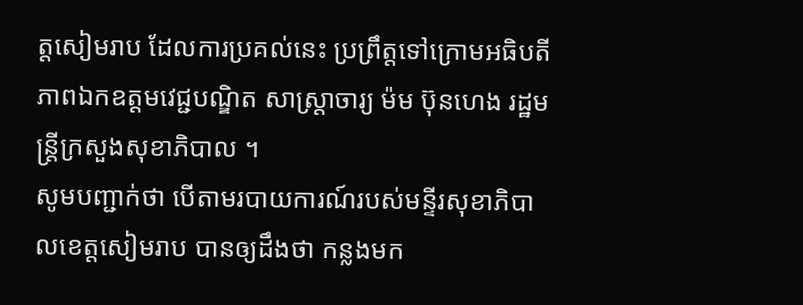ត្តសៀមរាប ដែលការប្រគល់នេះ ប្រព្រឹត្តទៅក្រោមអធិបតីភាពឯកឧត្តមវេជ្ជបណ្ឌិត សាស្ត្រាចារ្យ ម៉ម ប៊ុនហេង រដ្ឋមន្ត្រីក្រសួងសុខាភិបាល ។
សូមបញ្ជាក់ថា បើតាមរបាយការណ៍របស់មន្ទីរសុខាភិបាលខេត្តសៀមរាប បានឲ្យដឹងថា កន្លងមក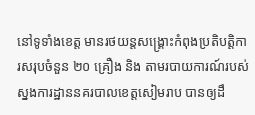នៅទូទាំងខេត្ត មានរថយន្តសង្គ្រោះកំពុងប្រតិបត្តិការសរុបចំនួន ២០ គ្រឿង និង តាមរបាយការណ៍របស់ស្នងការដ្ឋាននគរបាលខេត្តសៀមរាប បានឲ្យដឹ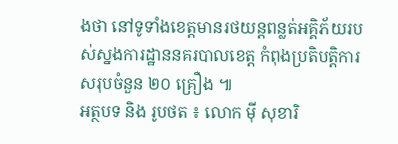ងថា នៅទូទាំងខេត្តមានរថយន្តពន្លត់អគ្គិភ័យរបស់ស្នងការដ្ឋាននគរបាលខេត្ត កំពុងប្រតិបត្តិការសរុបចំនួន ២០ គ្រឿង ៕
អត្ថបទ និង រូបថត ៖ លោក ម៉ី សុខារិ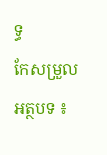ទ្ធ
កែសម្រួលអត្ថបទ ៖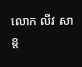លោក លីវ សាន្ត